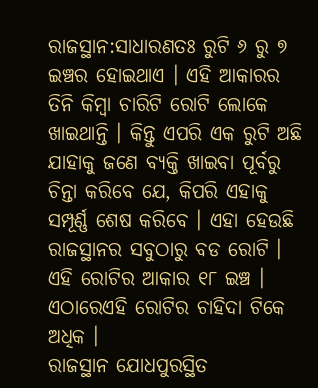ରାଜସ୍ଥାନ:ସାଧାରଣତଃ ରୁଟି ୬ ରୁ ୭ ଇଞ୍ଚର ହୋଇଥାଏ । ଏହି ଆକାରର ତିନି କିମ୍ବା ଚାରିଟି ରୋଟି ଲୋକେ ଖାଇଥାନ୍ତି । କିନ୍ତୁ ଏପରି ଏକ ରୁଟି ଅଛି ଯାହାକୁ ଜଣେ ବ୍ୟକ୍ତି ଖାଇବା ପୂର୍ବରୁ ଚିନ୍ତା କରିବେ ଯେ, କିପରି ଏହାକୁ ସମ୍ପୂର୍ଣ୍ଣ ଶେଷ କରିବେ । ଏହା ହେଉଛି ରାଜସ୍ଥାନର ସବୁଠାରୁ ବଡ ରୋଟି । ଏହି ରୋଟିର ଆକାର ୧୮ ଇଞ୍ଚ । ଏଠାରେଏହି ରୋଟିର ଚାହିଦା ଟିକେ ଅଧିକ ।
ରାଜସ୍ଥାନ ଯୋଧପୁରସ୍ଥିତ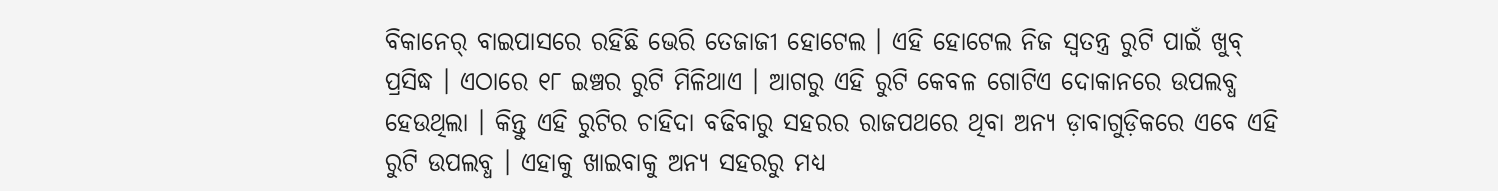ବିକାନେର୍ ବାଇପାସରେ ରହିଛି ଭେରି ତେଜାଜୀ ହୋଟେଲ । ଏହି ହୋଟେଲ ନିଜ ସ୍ୱତନ୍ତ୍ର ରୁଟି ପାଇଁ ଖୁବ୍ ପ୍ରସିଦ୍ଧ । ଏଠାରେ ୧୮ ଇଞ୍ଚର ରୁଟି ମିଳିଥାଏ । ଆଗରୁ ଏହି ରୁଟି କେବଳ ଗୋଟିଏ ଦୋକାନରେ ଉପଲବ୍ଧ ହେଉଥିଲା । କିନ୍ତୁ ଏହି ରୁଟିର ଚାହିଦା ବଢିବାରୁ ସହରର ରାଜପଥରେ ଥିବା ଅନ୍ୟ ଡ଼ାବାଗୁଡ଼ିକରେ ଏବେ ଏହି ରୁଟି ଉପଲବ୍ଧ । ଏହାକୁ ଖାଇବାକୁ ଅନ୍ୟ ସହରରୁ ମଧ୍ୟ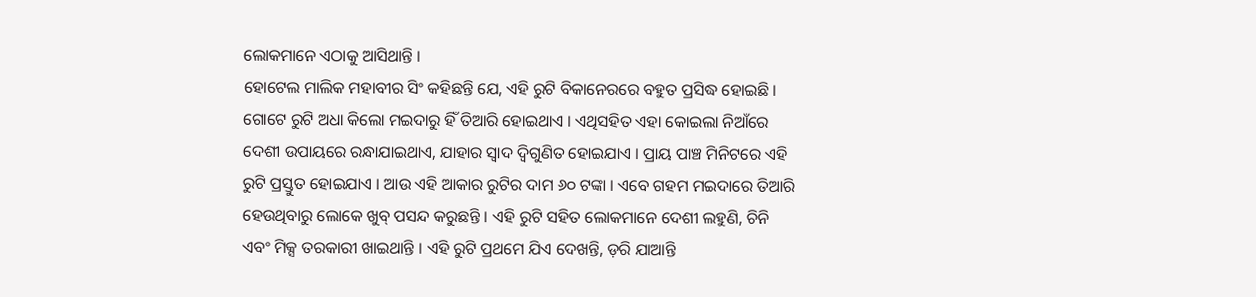ଲୋକମାନେ ଏଠାକୁ ଆସିଥାନ୍ତି ।
ହୋଟେଲ ମାଲିକ ମହାବୀର ସିଂ କହିଛନ୍ତି ଯେ, ଏହି ରୁଟି ବିକାନେରରେ ବହୁତ ପ୍ରସିଦ୍ଧ ହୋଇଛି । ଗୋଟେ ରୁଟି ଅଧା କିଲୋ ମଇଦାରୁ ହିଁ ତିଆରି ହୋଇଥାଏ । ଏଥିସହିତ ଏହା କୋଇଲା ନିଆଁରେ ଦେଶୀ ଉପାୟରେ ରନ୍ଧାଯାଇଥାଏ, ଯାହାର ସ୍ୱାଦ ଦ୍ୱିଗୁଣିତ ହୋଇଯାଏ । ପ୍ରାୟ ପାଞ୍ଚ ମିନିଟରେ ଏହି ରୁଟି ପ୍ରସ୍ତୁତ ହୋଇଯାଏ । ଆଉ ଏହି ଆକାର ରୁଟିର ଦାମ ୬୦ ଟଙ୍କା । ଏବେ ଗହମ ମଇଦାରେ ତିଆରି ହେଉଥିବାରୁ ଲୋକେ ଖୁବ୍ ପସନ୍ଦ କରୁଛନ୍ତି । ଏହି ରୁଟି ସହିତ ଲୋକମାନେ ଦେଶୀ ଲହୁଣି, ଚିନି ଏବଂ ମିକ୍ସ ତରକାରୀ ଖାଇଥାନ୍ତି । ଏହି ରୁଟି ପ୍ରଥମେ ଯିଏ ଦେଖନ୍ତି, ଡ଼ରି ଯାଆନ୍ତି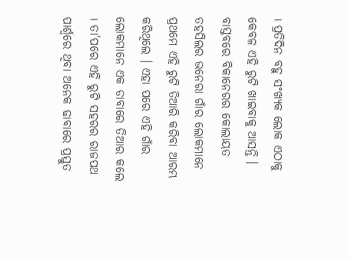। ପ୍ରତିଦିନ ବହୁ ସଂଖ୍ୟକ ଲୋକ ଏଠାକୁ କେବଳ ଏହି ରୁଟି ଖାଇବାକୁ ଆସନ୍ତି ।
ବାସ୍ତବରେ ବିକାନେରର କୋଲାୟତ ତହସିଲର ଭନେରା ଗାଁର ଲୋକମାନେ ପ୍ରଥମେ ଏହି ରୁଟି ତିଆରି କରିବା ଆରମ୍ଭ କରିଥିଲେ । ଏହା ପରେ ଏହି ଗାଁର ଲୋକମାନେ ଏକ ଡାବାରେ ତିଆର କଲେ । ତା’ପରେ ଏହି ରୁଟି ସହରର ରାଜପଥ ପାର୍ଶ୍ୱରେ ଥିବା ଅନେକ ଢାବାରେ ପ୍ରସ୍ତୁତ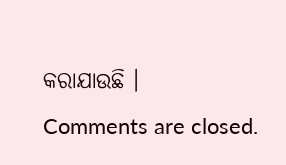କରାଯାଉଛି ।
Comments are closed.